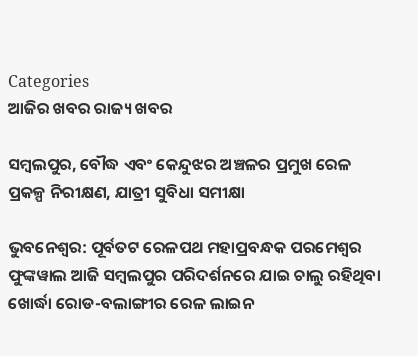Categories
ଆଜିର ଖବର ରାଜ୍ୟ ଖବର

ସମ୍ବଲପୁର, ବୌଦ୍ଧ ଏବଂ କେନ୍ଦୁଝର ଅଞ୍ଚଳର ପ୍ରମୁଖ ରେଳ ପ୍ରକଳ୍ପ ନିରୀକ୍ଷଣ, ଯାତ୍ରୀ ସୁବିଧା ସମୀକ୍ଷା

ଭୁବନେଶ୍ୱର: ପୂର୍ବତଟ ରେଳପଥ ମହାପ୍ରବନ୍ଧକ ପରମେଶ୍ୱର ଫୁଙ୍କୱାଲ ଆଜି ସମ୍ବଲପୁର ପରିଦର୍ଶନରେ ଯାଇ ଚାଲୁ ରହିଥିବା ଖୋର୍ଦ୍ଧା ରୋଡ-ବଲାଙ୍ଗୀର ରେଳ ଲାଇନ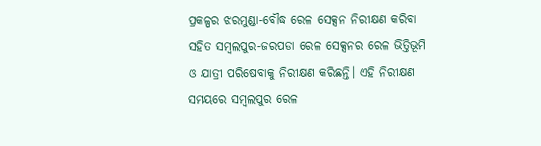ପ୍ରକଳ୍ପର ଝରମୁଣ୍ଡା-ବୌଦ୍ଧ ରେଳ ସେକ୍ସନ ନିରୀକ୍ଷଣ କରିବା ସହିତ ସମ୍ବଲପୁର-ଜରପଡା ରେଳ ସେକ୍ସନର ରେଳ ଭିତ୍ତିଭୂମି ଓ ଯାତ୍ରୀ ପରିଷେବାକୁ ନିରୀକ୍ଷଣ କରିଛନ୍ତି। ଏହି ନିରୀକ୍ଷଣ ସମୟରେ ସମ୍ବଲପୁର ରେଳ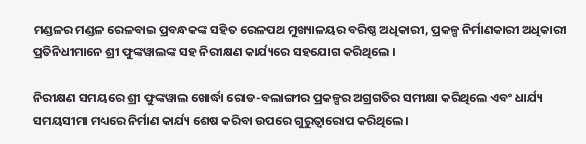ମଣ୍ଡଳର ମଣ୍ଡଳ ରେଳବାଇ ପ୍ରବନ୍ଧକଙ୍କ ସହିତ ରେଳପଥ ମୁଖ୍ୟାଳୟର ବରିଷ୍ଠ ଅଧିକାରୀ, ପ୍ରକଳ୍ପ ନିର୍ମାଣକାରୀ ଅଧିକାରୀ ପ୍ରତିନିଧୀମାନେ ଶ୍ରୀ ଫୁଙ୍କୱାଲଙ୍କ ସହ ନିରୀକ୍ଷଣ କାର୍ଯ୍ୟରେ ସହଯୋଗ କରିଥିଲେ ।

ନିରୀକ୍ଷଣ ସମୟରେ ଶ୍ରୀ ଫୁଙ୍କୱାଲ ଖୋର୍ଦ୍ଧା ରୋଡ-ବଲାଙ୍ଗୀର ପ୍ରକଳ୍ପର ଅଗ୍ରଗତିର ସମୀକ୍ଷା କରିଥିଲେ ଏବଂ ଧାର୍ଯ୍ୟ ସମୟସୀମା ମଧ୍ୟରେ ନିର୍ମାଣ କାର୍ଯ୍ୟ ଶେଷ କରିବା ଉପରେ ଗୁରୁତ୍ୱାରୋପ କରିଥିଲେ।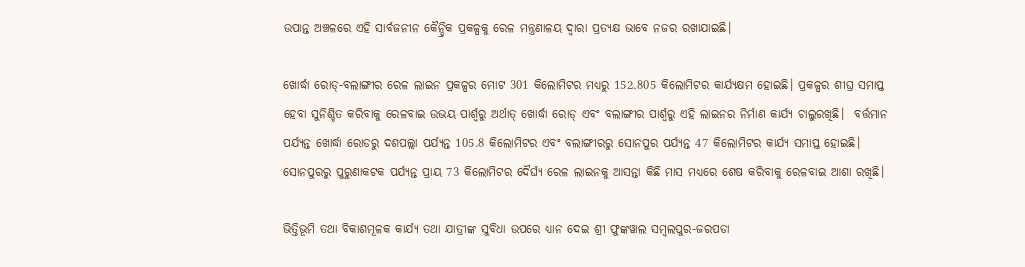ଉପାନ୍ତ ଅଞ୍ଚଳରେ ଏହି ସାର୍ବଜନୀନ କୈନ୍ଦ୍ରିକ ପ୍ରକଳ୍ପକୁ ରେଳ ମନ୍ତ୍ରଣାଳୟ ଦ୍ୱାରା ପ୍ରତ୍ୟକ୍ଷ ଭାବେ ନଜର ରଖାଯାଇଛି।

ଖୋର୍ଦ୍ଧା ରୋଡ୍-ବଲାଙ୍ଗୀର ରେଳ ଲାଇନ ପ୍ରକଳ୍ପର ମୋଟ 301 କିଲୋମିଟର ମଧ୍ୟରୁ 152.805 କିଲୋମିଟର କାର୍ଯ୍ୟକ୍ଷମ ହୋଇଛି। ପ୍ରକଳ୍ପର ଶୀଘ୍ର ସମାପ୍ତ ହେବା ସୁନିଶ୍ଚିତ କରିବାକୁ ରେଳବାଇ ଉଭୟ ପାର୍ଶ୍ୱରୁ ଅର୍ଥାତ୍ ଖୋର୍ଦ୍ଧା ରୋଡ୍ ଏବଂ ବଲାଙ୍ଗୀର ପାର୍ଶ୍ୱରୁ ଏହି ଲାଇନର ନିର୍ମାଣ କାର୍ଯ୍ୟ ଚାଲୁରଖିଛି।  ବର୍ତ୍ତମାନ ପର୍ଯ୍ୟନ୍ତ ଖୋର୍ଦ୍ଧା ରୋଡରୁ ଦଶପଲ୍ଲା ପର୍ଯ୍ୟନ୍ତ 105.8 କିଲୋମିଟର ଏବଂ ବଲାଙ୍ଗୀରରୁ ସୋନପୁର ପର୍ଯ୍ୟନ୍ତ 47 କିଲୋମିଟର କାର୍ଯ୍ୟ ସମାପ୍ତ ହୋଇଛି। ସୋନପୁରରୁ ପୁରୁଣାକଟକ ପର୍ଯ୍ୟନ୍ତ ପ୍ରାୟ 73 କିଲୋମିଟର ଦୈର୍ଘ୍ୟ ରେଳ ଲାଇନକୁ ଆସନ୍ତା କିଛି ମାସ ମଧ୍ୟରେ ଶେଷ କରିବାକୁ ରେଳବାଇ ଆଶା ରଖିଛି।

ଭିତ୍ତିଭୂମି ତଥା ବିକାଶମୂଳକ କାର୍ଯ୍ୟ ତଥା ଯାତ୍ରୀଙ୍କ ସୁବିଧା ଉପରେ ଧ୍ୟାନ ଦେଇ ଶ୍ରୀ ଫୁଙ୍କୱାଲ ସମ୍ବଲପୁର-ଜରପଡା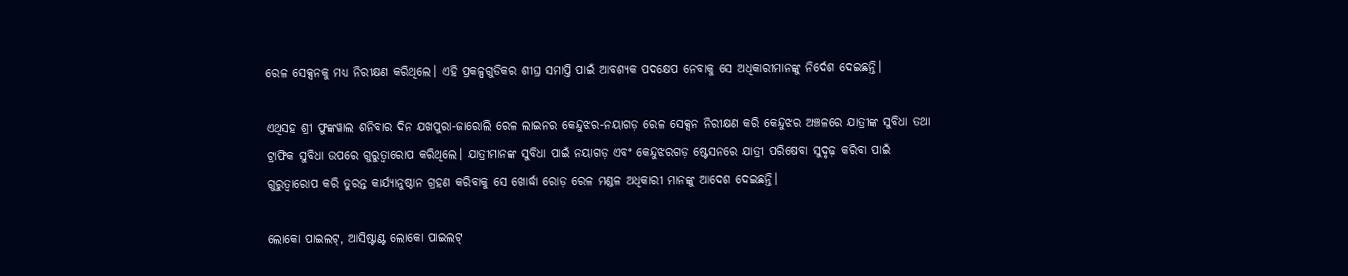ରେଳ ସେକ୍ସନକୁ ମଧ୍ୟ ନିରୀକ୍ଷଣ କରିଥିଲେ। ଏହି ପ୍ରକଳ୍ପଗୁଡିକର ଶୀଘ୍ର ସମାପ୍ତି ପାଇଁ ଆବଶ୍ୟକ ପଦକ୍ଷେପ ନେବାକୁ ସେ ଅଧିକାରୀମାନଙ୍କୁ ନିର୍ଦେଶ ଦେଇଛନ୍ତି।

ଏଥିସହ ଶ୍ରୀ ଫୁଙ୍କୱାଲ ଶନିବାର ଦିନ ଯଖପୁରା-ଜାରୋଲି ରେଳ ଲାଇନର କେନ୍ଦୁଝର-ନୟାଗଡ଼ ରେଳ ସେକ୍ସନ ନିରୀକ୍ଷଣ କରି କେନ୍ଦୁଝର ଅଞ୍ଚଳରେ ଯାତ୍ରୀଙ୍କ ସୁବିଧା ତଥା ଟ୍ରାଫିକ ସୁବିଧା ଉପରେ ଗୁରୁତ୍ୱାରୋପ କରିଥିଲେ। ଯାତ୍ରୀମାନଙ୍କ ସୁବିଧା ପାଇଁ ନୟାଗଡ଼ ଏବଂ କେନ୍ଦୁଝରଗଡ଼ ଷ୍ଟେସନରେ ଯାତ୍ରୀ ପରିଷେବା ସୁଦୃଢ଼ କରିବା ପାଇଁ ଗୁରୁତ୍ୱାରୋପ କରି ତୁରନ୍ତ କାର୍ଯ୍ୟାନୁଷ୍ଠାନ ଗ୍ରହଣ କରିବାକୁ ସେ ଖୋର୍ଦ୍ଧା ରୋଡ଼ ରେଳ ମଣ୍ଡଳ ଅଧିକାରୀ ମାନଙ୍କୁ ଆଦେଶ ଦେଇଛନ୍ତି।

ଲୋକୋ ପାଇଲଟ୍, ଆସିଷ୍ଟାଣ୍ଟ ଲୋକୋ ପାଇଲଟ୍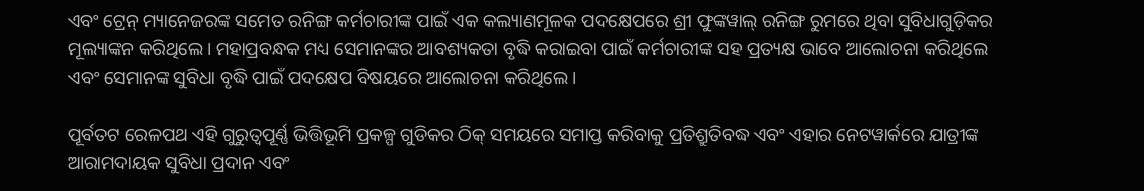ଏବଂ ଟ୍ରେନ୍ ମ୍ୟାନେଜରଙ୍କ ସମେତ ରନିଙ୍ଗ କର୍ମଚାରୀଙ୍କ ପାଇଁ ଏକ କଲ୍ୟାଣମୂଳକ ପଦକ୍ଷେପରେ ଶ୍ରୀ ଫୁଙ୍କୱାଲ୍ ରନିଙ୍ଗ ରୁମରେ ଥିବା ସୁବିଧାଗୁଡ଼ିକର ମୂଲ୍ୟାଙ୍କନ କରିଥିଲେ। ମହାପ୍ରବନ୍ଧକ ମଧ୍ୟ ସେମାନଙ୍କର ଆବଶ୍ୟକତା ବୃଦ୍ଧି କରାଇବା ପାଇଁ କର୍ମଚାରୀଙ୍କ ସହ ପ୍ରତ୍ୟକ୍ଷ ଭାବେ ଆଲୋଚନା କରିଥିଲେ ଏବଂ ସେମାନଙ୍କ ସୁବିଧା ବୃଦ୍ଧି ପାଇଁ ପଦକ୍ଷେପ ବିଷୟରେ ଆଲୋଚନା କରିଥିଲେ।

ପୂର୍ବତଟ ରେଳପଥ ଏହି ଗୁରୁତ୍ୱପୂର୍ଣ୍ଣ ଭିତ୍ତିଭୂମି ପ୍ରକଳ୍ପ ଗୁଡିକର ଠିକ୍ ସମୟରେ ସମାପ୍ତ କରିବାକୁ ପ୍ରତିଶ୍ରୁତିବଦ୍ଧ ଏବଂ ଏହାର ନେଟୱାର୍କରେ ଯାତ୍ରୀଙ୍କ ଆରାମଦାୟକ ସୁବିଧା ପ୍ରଦାନ ଏବଂ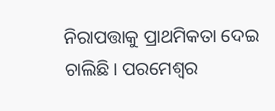ନିରାପତ୍ତାକୁ ପ୍ରାଥମିକତା ଦେଇ ଚାଲିଛି। ପରମେଶ୍ୱର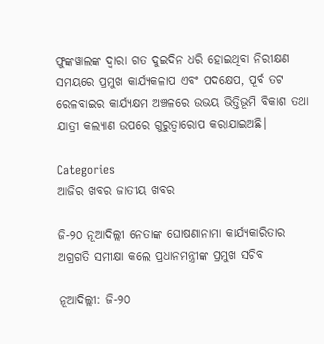ଫୁଙ୍କୱାଲଙ୍କ ଦ୍ୱାରା ଗତ ଦୁଇଦିନ ଧରି ହୋଇଥିବା ନିରୀକ୍ଷଣ ସମୟରେ ପ୍ରମୁଖ କାର୍ଯ୍ୟକଳାପ ଏବଂ ପଦକ୍ଷେପ, ପୂର୍ବ ତଟ ରେଳବାଇର କାର୍ଯ୍ୟକ୍ଷମ ଅଞ୍ଚଳରେ ଉଭୟ ଭିତ୍ତିଭୂମି ବିକାଶ ତଥା ଯାତ୍ରୀ କଲ୍ୟାଣ ଉପରେ ଗୁରୁତ୍ୱାରୋପ କରାଯାଇଅଛି।

Categories
ଆଜିର ଖବର ଜାତୀୟ ଖବର

ଜି-୨୦ ନୂଆଦିଲ୍ଲୀ ନେତାଙ୍କ ଘୋଷଣାନାମା କାର୍ଯ୍ୟକାରିତାର ଅଗ୍ରଗତି ସମୀକ୍ଷା କଲେ ପ୍ରଧାନମନ୍ତ୍ରୀଙ୍କ ପ୍ରମୁଖ ସଚିବ

ନୂଆଦିଲ୍ଲୀ: ଜି-୨୦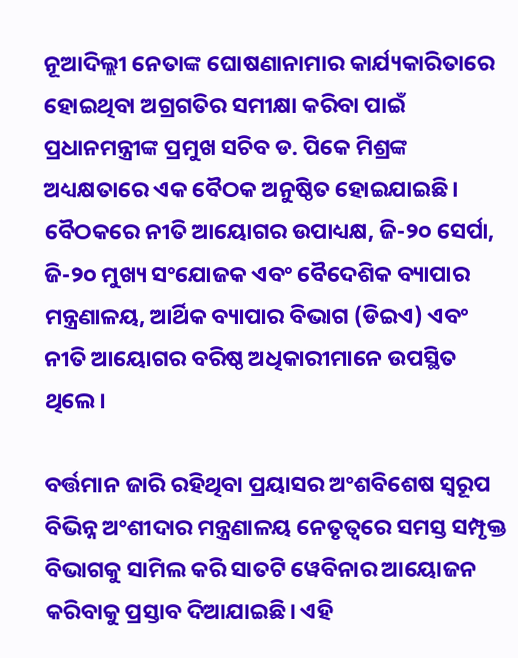ନୂଆଦିଲ୍ଲୀ ନେତାଙ୍କ ଘୋଷଣାନାମାର କାର୍ଯ୍ୟକାରିତାରେ ହୋଇଥିବା ଅଗ୍ରଗତିର ସମୀକ୍ଷା କରିବା ପାଇଁ ପ୍ରଧାନମନ୍ତ୍ରୀଙ୍କ ପ୍ରମୁଖ ସଚିବ ଡ. ପିକେ ମିଶ୍ରଙ୍କ ଅଧ୍ୟକ୍ଷତାରେ ଏକ ବୈଠକ ଅନୁଷ୍ଠିତ ହୋଇଯାଇଛି। ବୈଠକରେ ନୀତି ଆୟୋଗର ଉପାଧ୍ୟକ୍ଷ, ଜି-୨୦ ସେର୍ପା, ଜି-୨୦ ମୁଖ୍ୟ ସଂଯୋଜକ ଏବଂ ବୈଦେଶିକ ବ୍ୟାପାର ମନ୍ତ୍ରଣାଳୟ, ଆର୍ଥିକ ବ୍ୟାପାର ବିଭାଗ (ଡିଇଏ) ଏବଂ ନୀତି ଆୟୋଗର ବରିଷ୍ଠ ଅଧିକାରୀମାନେ ଉପସ୍ଥିତ ଥିଲେ।

ବର୍ତ୍ତମାନ ଜାରି ରହିଥିବା ପ୍ରୟାସର ଅଂଶବିଶେଷ ସ୍ୱରୂପ ବିଭିନ୍ନ ଅଂଶୀଦାର ମନ୍ତ୍ରଣାଳୟ ନେତୃତ୍ୱରେ ସମସ୍ତ ସମ୍ପୃକ୍ତ ବିଭାଗକୁ ସାମିଲ କରି ସାତଟି ୱେବିନାର ଆୟୋଜନ କରିବାକୁ ପ୍ରସ୍ତାବ ଦିଆଯାଇଛି। ଏହି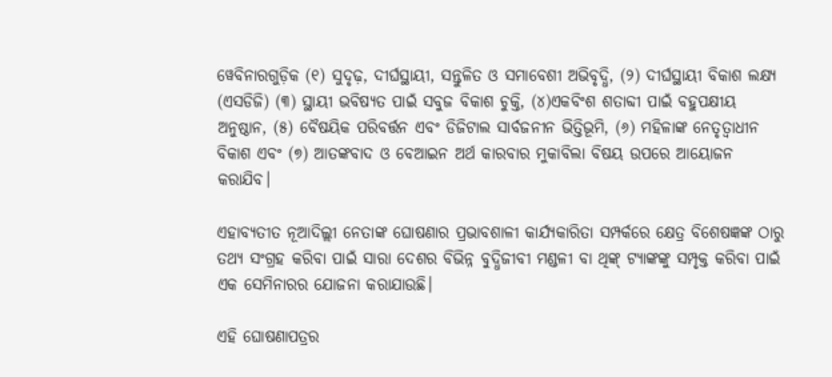ୱେବିନାରଗୁଡ଼ିକ (୧) ସୁଦୃଢ଼, ଦୀର୍ଘସ୍ଥାୟୀ, ସନ୍ତୁଳିତ ଓ ସମାବେଶୀ ଅଭିବୃଦ୍ଧି, (୨) ଦୀର୍ଘସ୍ଥାୟୀ ବିକାଶ ଲକ୍ଷ୍ୟ (ଏସଡିଜି) (୩) ସ୍ଥାୟୀ ଭବିଷ୍ୟତ ପାଇଁ ସବୁଜ ବିକାଶ ଚୁକ୍ତି, (୪)ଏକବିଂଶ ଶତାବ୍ଦୀ ପାଇଁ ବହୁପକ୍ଷୀୟ ଅନୁଷ୍ଠାନ, (୫) ବୈଷୟିକ ପରିବର୍ତ୍ତନ ଏବଂ ଡିଜିଟାଲ ସାର୍ବଜନୀନ ଭିତ୍ତିଭୂମି, (୬) ମହିଳାଙ୍କ ନେତୃତ୍ୱାଧୀନ ବିକାଶ ଏବଂ (୭) ଆତଙ୍କବାଦ ଓ ବେଆଇନ ଅର୍ଥ କାରବାର ମୁକାବିଲା ବିଷୟ ଉପରେ ଆୟୋଜନ କରାଯିବ।

ଏହାବ୍ୟତୀତ ନୂଆଦିଲ୍ଲୀ ନେତାଙ୍କ ଘୋଷଣାର ପ୍ରଭାବଶାଳୀ କାର୍ଯ୍ୟକାରିତା ସମ୍ପର୍କରେ କ୍ଷେତ୍ର ବିଶେଷଜ୍ଞଙ୍କ ଠାରୁ ତଥ୍ୟ ସଂଗ୍ରହ କରିବା ପାଇଁ ସାରା ଦେଶର ବିଭିନ୍ନ ବୁଦ୍ଧିଜୀବୀ ମଣ୍ଡଳୀ ବା ଥିଙ୍କ୍ ଟ୍ୟାଙ୍କଙ୍କୁ ସମ୍ପୃକ୍ତ କରିବା ପାଇଁ ଏକ ସେମିନାରର ଯୋଜନା କରାଯାଉଛି।

ଏହି ଘୋଷଣାପତ୍ରର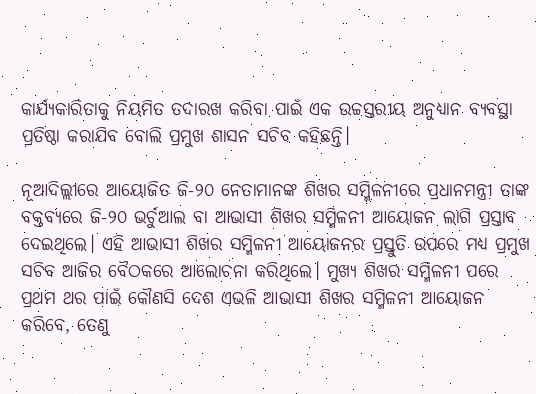କାର୍ଯ୍ୟକାରିତାକୁ ନିୟମିତ ତଦାରଖ କରିବା ପାଇଁ ଏକ ଉଚ୍ଚସ୍ତରୀୟ ଅନୁଧ୍ୟାନ ବ୍ୟବସ୍ଥା ପ୍ରତିଷ୍ଠା କରାଯିବ ବୋଲି ପ୍ରମୁଖ ଶାସନ ସଚିବ କହିଛନ୍ତି।

ନୂଆଦିଲ୍ଲୀରେ ଆୟୋଜିତ ଜି-୨୦ ନେତାମାନଙ୍କ ଶିଖର ସମ୍ମିଳନୀରେ ପ୍ରଧାନମନ୍ତ୍ରୀ ତାଙ୍କ ବକ୍ତବ୍ୟରେ ଜି-୨୦ ଭର୍ଚୁଆଲ ବା ଆଭାସୀ ଶିଖର ସମ୍ମିଳନୀ ଆୟୋଜନ ଲାଗି ପ୍ରସ୍ତାବ ଦେଇଥିଲେ। ଏହି ଆଭାସୀ ଶିଖର ସମ୍ମିଳନୀ ଆୟୋଜନର ପ୍ରସ୍ତୁତି ଉପରେ ମଧ୍ୟ ପ୍ରମୁଖ ସଚିବ ଆଜିର ବୈଠକରେ ଆଲୋଚନା କରିଥିଲେ। ମୁଖ୍ୟ ଶିଖର ସମ୍ମିଳନୀ ପରେ ପ୍ରଥମ ଥର ପାଇଁ କୌଣସି ଦେଶ ଏଭଳି ଆଭାସୀ ଶିଖର ସମ୍ମିଳନୀ ଆୟୋଜନ କରିବେ, ତେଣୁ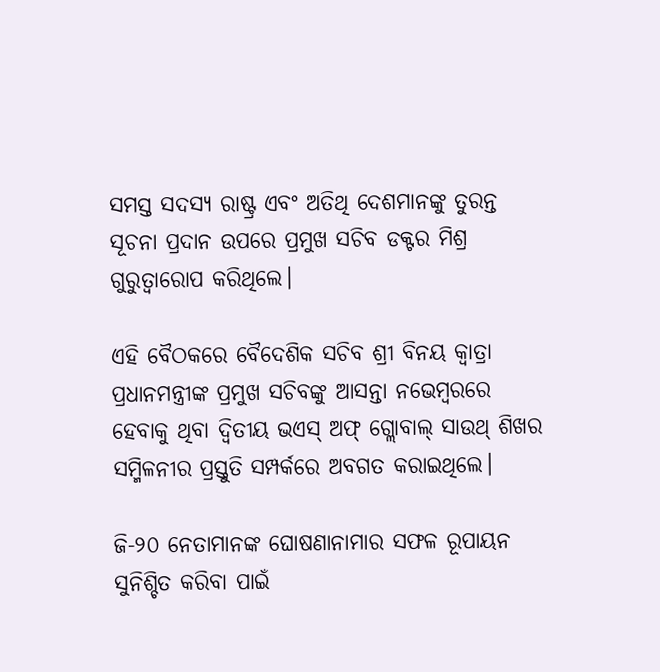ସମସ୍ତ ସଦସ୍ୟ ରାଷ୍ଟ୍ର ଏବଂ ଅତିଥି ଦେଶମାନଙ୍କୁ ତୁରନ୍ତ ସୂଚନା ପ୍ରଦାନ ଉପରେ ପ୍ରମୁଖ ସଚିବ ଡକ୍ଟର ମିଶ୍ର ଗୁରୁତ୍ୱାରୋପ କରିଥିଲେ।

ଏହି ବୈଠକରେ ବୈଦେଶିକ ସଚିବ ଶ୍ରୀ ବିନୟ କ୍ୱାତ୍ରା ପ୍ରଧାନମନ୍ତ୍ରୀଙ୍କ ପ୍ରମୁଖ ସଚିବଙ୍କୁ ଆସନ୍ତା ନଭେମ୍ବରରେ ହେବାକୁ ଥିବା ଦ୍ୱିତୀୟ ଭଏସ୍ ଅଫ୍ ଗ୍ଲୋବାଲ୍ ସାଉଥ୍ ଶିଖର ସମ୍ମିଳନୀର ପ୍ରସ୍ତୁତି ସମ୍ପର୍କରେ ଅବଗତ କରାଇଥିଲେ।

ଜି-୨୦ ନେତାମାନଙ୍କ ଘୋଷଣାନାମାର ସଫଳ ରୂପାୟନ ସୁନିଶ୍ଚିତ କରିବା ପାଇଁ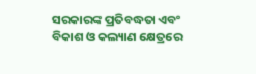ସରକାରଙ୍କ ପ୍ରତିବଦ୍ଧତା ଏବଂ ବିକାଶ ଓ କଲ୍ୟାଣ କ୍ଷେତ୍ରରେ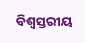ବିଶ୍ୱସ୍ତରୀୟ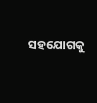ସହଯୋଗକୁ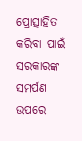ପ୍ରୋତ୍ସାହିତ କରିବା ପାଇଁ ସରକାରଙ୍କ ସମର୍ପଣ ଉପରେ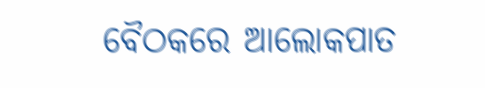ବୈଠକରେ ଆଲୋକପାତ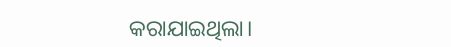କରାଯାଇଥିଲା।